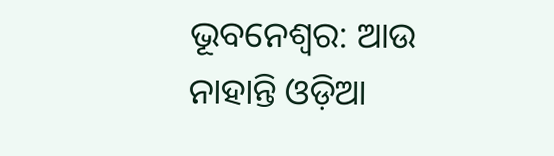ଭୂବନେଶ୍ବର: ଆଉ ନାହାନ୍ତି ଓଡ଼ିଆ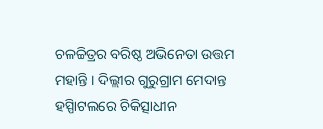ଚଳଚ୍ଚିତ୍ରର ବରିଷ୍ଠ ଅଭିନେତା ଉତ୍ତମ ମହାନ୍ତି । ଦିଲ୍ଲୀର ଗୁରୁଗ୍ରାମ ମେଦାନ୍ତ ହସ୍ପିାଟଲରେ ଚିକିତ୍ସାଧୀନ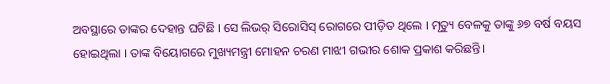ଅବସ୍ଥାରେ ତାଙ୍କର ଦେହାନ୍ତ ଘଟିଛି । ସେ ଲିଭର୍ ସିରୋସିସ୍ ରୋଗରେ ପୀଡ଼ିତ ଥିଲେ । ମୃତ୍ୟୁ ବେଳକୁ ତାଙ୍କୁ ୬୭ ବର୍ଷ ବୟସ ହୋଇଥିଲା । ତାଙ୍କ ବିୟୋଗରେ ମୁଖ୍ୟମନ୍ତ୍ରୀ ମୋହନ ଚରଣ ମାଝୀ ଗଭୀର ଶୋକ ପ୍ରକାଶ କରିଛନ୍ତି।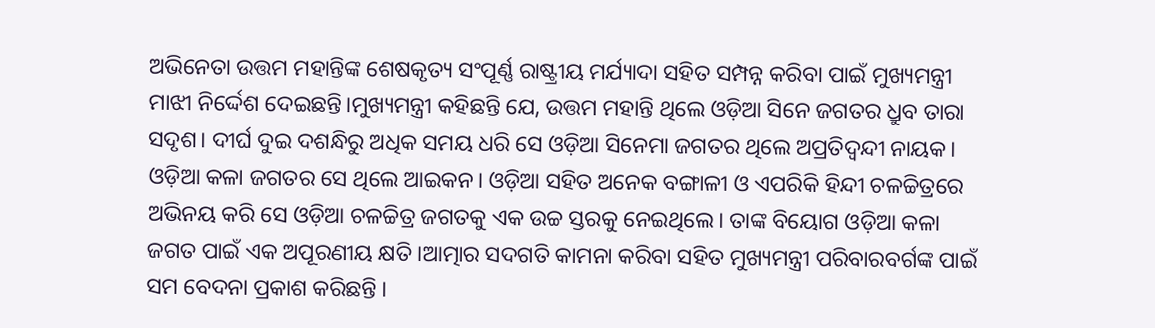ଅଭିନେତା ଉତ୍ତମ ମହାନ୍ତିଙ୍କ ଶେଷକୃତ୍ୟ ସଂପୂର୍ଣ୍ଣ ରାଷ୍ଟ୍ରୀୟ ମର୍ଯ୍ୟାଦା ସହିତ ସମ୍ପନ୍ନ କରିବା ପାଇଁ ମୁଖ୍ୟମନ୍ତ୍ରୀ ମାଝୀ ନିର୍ଦ୍ଦେଶ ଦେଇଛନ୍ତି।ମୁଖ୍ୟମନ୍ତ୍ରୀ କହିଛନ୍ତି ଯେ, ଉତ୍ତମ ମହାନ୍ତି ଥିଲେ ଓଡ଼ିଆ ସିନେ ଜଗତର ଧ୍ରୁବ ତାରା ସଦୃଶ। ଦୀର୍ଘ ଦୁଇ ଦଶନ୍ଧିରୁ ଅଧିକ ସମୟ ଧରି ସେ ଓଡ଼ିଆ ସିନେମା ଜଗତର ଥିଲେ ଅପ୍ରତିଦ୍ଵନ୍ଦୀ ନାୟକ। ଓଡ଼ିଆ କଳା ଜଗତର ସେ ଥିଲେ ଆଇକନ। ଓଡ଼ିଆ ସହିତ ଅନେକ ବଙ୍ଗାଳୀ ଓ ଏପରିକି ହିନ୍ଦୀ ଚଳଚ୍ଚିତ୍ରରେ ଅଭିନୟ କରି ସେ ଓଡ଼ିଆ ଚଳଚ୍ଚିତ୍ର ଜଗତକୁ ଏକ ଉଚ୍ଚ ସ୍ତରକୁ ନେଇଥିଲେ। ତାଙ୍କ ବିୟୋଗ ଓଡ଼ିଆ କଳା ଜଗତ ପାଇଁ ଏକ ଅପୂରଣୀୟ କ୍ଷତି ।ଆତ୍ମାର ସଦଗତି କାମନା କରିବା ସହିତ ମୁଖ୍ୟମନ୍ତ୍ରୀ ପରିବାରବର୍ଗଙ୍କ ପାଇଁ ସମ ବେଦନା ପ୍ରକାଶ କରିଛନ୍ତି ।